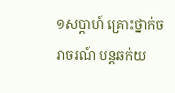១សប្តាហ៍ គ្រោះថ្នាក់ចរាចរណ៍ បន្តឆក់យ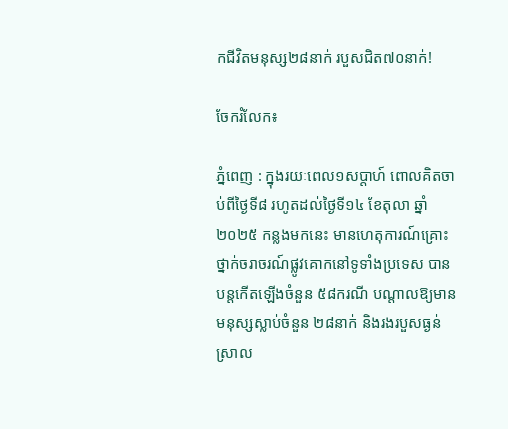កជីវិតមនុស្ស២៨នាក់ របួសជិត៧០នាក់!

ចែករំលែក៖

ភ្នំពេញ : ក្នុងរយៈពេល១សប្តាហ៍ ពោលគិតចាប់ពីថ្ងៃទី៨ រហូតដល់ថ្ងៃទី១៤ ខែតុលា ឆ្នាំ២០២៥ កន្លងមកនេះ មានហេតុការណ៍គ្រោះថ្នាក់ចរាចរណ៍ផ្លូវគោកនៅទូទាំងប្រទេស បានបន្តកើតឡើងចំនួន ៥៨ករណី បណ្តាលឱ្យមានមនុស្សស្លាប់ចំនួន ២៨នាក់ និងរងរបួសធ្ងន់ស្រាល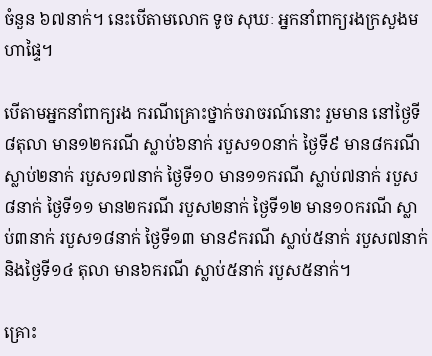ចំនួន ៦៧នាក់។ នេះបើតាមលោក ទូច សុឃៈ អ្នកនាំពាក្យរងក្រសួងមហាផ្ទៃ។

បើតាមអ្នកនាំពាក្យរង ករណីគ្រោះថ្នាក់ចរាចរណ៍នោះ រួមមាន នៅថ្ងៃទី៨តុលា មាន១២ករណី ស្លាប់៦នាក់ របួស១០នាក់ ថ្ងៃទី៩ មាន៨ករណី ស្លាប់២នាក់ របួស១៧នាក់ ថ្ងៃទី១០ មាន១១ករណី ស្លាប់៧នាក់ របួស៨នាក់ ថ្ងៃទី១១ មាន២ករណី របួស២នាក់ ថ្ងៃទី១២ មាន១០ករណី ស្លាប់៣នាក់ របួស១៨នាក់ ថ្ងៃទី១៣ មាន៩ករណី ស្លាប់៥នាក់ របួស៧នាក់ និងថ្ងៃទី១៤ តុលា មាន៦ករណី ស្លាប់៥នាក់ របួស៥នាក់។

គ្រោះ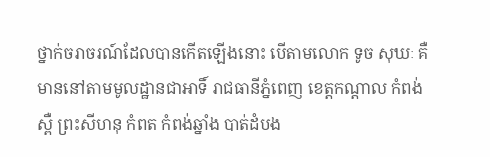ថ្នាក់ចរាចរណ៍ដែលបានកើតឡើងនោះ បើតាមលោក ទូច សុឃៈ គឺមាននៅតាមមូលដ្ឋានជាអាទិ៍ រាជធានីភ្នំពេញ ខេត្តកណ្តាល កំពង់ស្ពឺ ព្រះសីហនុ កំពត កំពង់ឆ្នាំង បាត់ដំបង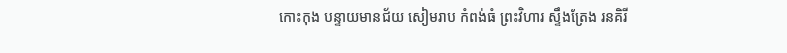កោះកុង បន្ទាយមានជ័យ សៀមរាប កំពង់ធំ ព្រះវិហារ ស្ទឹងត្រែង រនគិរី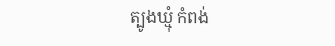ត្បូងឃ្មុំ កំពង់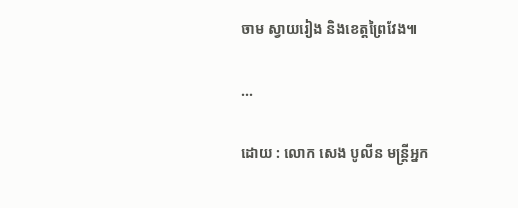ចាម ស្វាយរៀង និងខេត្តព្រៃវែង៕

...

ដោយ : លោក សេង បូលីន មន្ត្រីអ្នក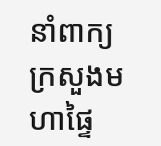នាំពាក្យ ក្រសួងមហាផ្ទៃ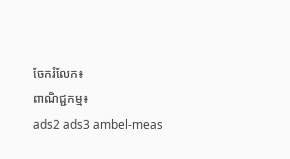ចែករំលែក៖
ពាណិជ្ជកម្ម៖
ads2 ads3 ambel-meas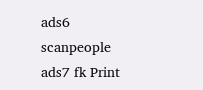ads6 scanpeople ads7 fk Print